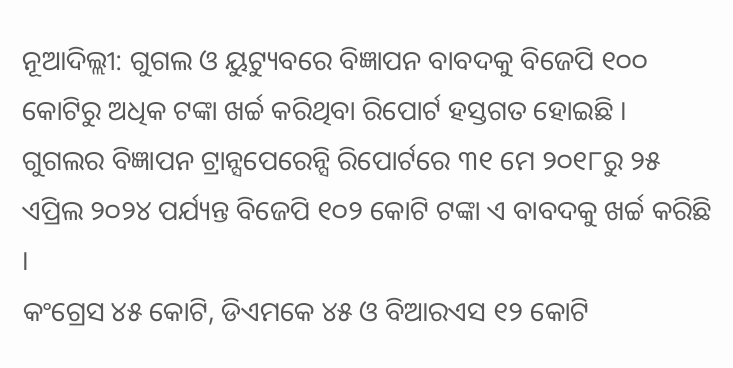ନୂଆଦିଲ୍ଲୀ: ଗୁଗଲ ଓ ୟୁଟ୍ୟୁବରେ ବିଜ୍ଞାପନ ବାବଦକୁ ବିଜେପି ୧୦୦ କୋଟିରୁ ଅଧିକ ଟଙ୍କା ଖର୍ଚ୍ଚ କରିଥିବା ରିପୋର୍ଟ ହସ୍ତଗତ ହୋଇଛି । ଗୁଗଲର ବିଜ୍ଞାପନ ଟ୍ରାନ୍ସପେରେନ୍ସି ରିପୋର୍ଟରେ ୩୧ ମେ ୨୦୧୮ରୁ ୨୫ ଏପ୍ରିଲ ୨୦୨୪ ପର୍ଯ୍ୟନ୍ତ ବିଜେପି ୧୦୨ କୋଟି ଟଙ୍କା ଏ ବାବଦକୁ ଖର୍ଚ୍ଚ କରିଛି ।
କଂଗ୍ରେସ ୪୫ କୋଟି, ଡିଏମକେ ୪୫ ଓ ବିଆରଏସ ୧୨ କୋଟି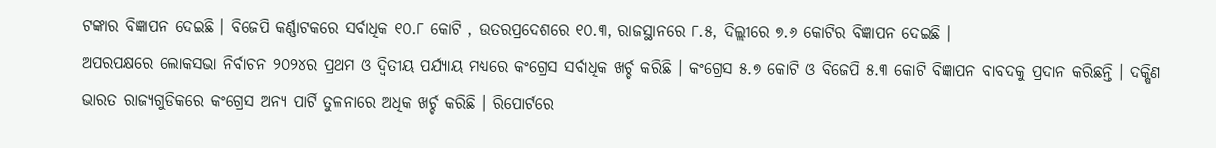ଟଙ୍କାର ବିଜ୍ଞାପନ ଦେଇଛି । ବିଜେପି କର୍ଣ୍ଣାଟକରେ ସର୍ବାଧିକ ୧୦.୮ କୋଟି , ଉତରପ୍ରଦେଶରେ ୧୦.୩, ରାଜସ୍ଥାନରେ ୮.୫, ଦିଲ୍ଲୀରେ ୭.୬ କୋଟିର ବିଜ୍ଞାପନ ଦେଇଛି ।
ଅପରପକ୍ଷରେ ଲୋକସଭା ନିର୍ବାଚନ ୨୦୨୪ର ପ୍ରଥମ ଓ ଦ୍ୱିତୀୟ ପର୍ଯ୍ୟାୟ ମଧ୍ୟରେ କଂଗ୍ରେସ ସର୍ବାଧିକ ଖର୍ଚ୍ଚ କରିଛି । କଂଗ୍ରେସ ୫.୭ କୋଟି ଓ ବିଜେପି ୫.୩ କୋଟି ବିଜ୍ଞାପନ ବାବଦକୁ ପ୍ରଦାନ କରିଛନ୍ତି । ଦକ୍ଷିଣ ଭାରତ ରାଜ୍ୟଗୁଡିକରେ କଂଗ୍ରେସ ଅନ୍ୟ ପାର୍ଟି ତୁଳନାରେ ଅଧିକ ଖର୍ଚ୍ଚ କରିଛି । ରିପୋର୍ଟରେ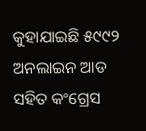କୁହାଯାଇଛି ୫୯୯୨ ଅନଲାଇନ ଆଡ ସହିତ କଂଗ୍ରେସ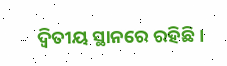ଦ୍ୱିତୀୟ ସ୍ଥାନରେ ରହିଛି ।